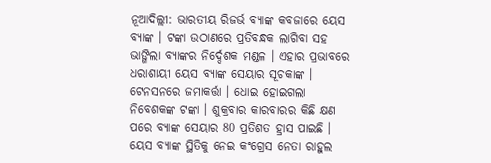ନୂଆଦିଲ୍ଲୀ: ଭାରତୀୟ ରିଜର୍ଭ ବ୍ୟାଙ୍କ କବଜାରେ ୟେସ ବ୍ୟାଙ୍କ । ଟଙ୍କା ଉଠାଣରେ ପ୍ରତିବନ୍ଧକ ଲାଗିବା ସହ ଭାଙ୍ଗିଲା ବ୍ୟାଙ୍କର ନିର୍ଦ୍ଦେଶକ ମଣ୍ଡଳ । ଏହାର ପ୍ରଭାବରେ ଧରାଶାୟୀ ୟେସ ବ୍ୟାଙ୍କ ସେୟାର ସୂଚକାଙ୍କ । ଟେନସନରେ ଜମାକର୍ତ୍ତା । ଧୋଇ ହୋଇଗଲା ନିବେଶକଙ୍କ ଟଙ୍କା । ଶୁକ୍ରବାର କାରବାରର କିଛି କ୍ଷଣ ପରେ ବ୍ୟାଙ୍କ ସେୟାର 80 ପ୍ରତିଶତ ହ୍ରାସ ପାଇଛି ।
ୟେସ ବ୍ୟାଙ୍କ ସ୍ଥିତିକୁ ନେଇ କଂଗ୍ରେସ ନେତା ରାହୁଲ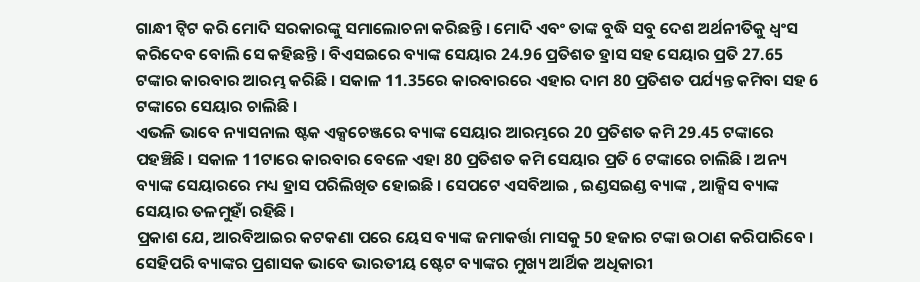ଗାନ୍ଧୀ ଟ୍ବିଟ କରି ମୋଦି ସରକାରଙ୍କୁ ସମାଲୋଚନା କରିଛନ୍ତି । ମୋଦି ଏବଂ ତାଙ୍କ ବୁଦ୍ଧି ସବୁ ଦେଶ ଅର୍ଥନୀତିକୁ ଧ୍ବଂସ କରିଦେବ ବୋଲି ସେ କହିଛନ୍ତି । ବିଏସଇରେ ବ୍ୟାଙ୍କ ସେୟାର 24.96 ପ୍ରତିଶତ ହ୍ରାସ ସହ ସେୟାର ପ୍ରତି 27.65 ଟଙ୍କାର କାରବାର ଆରମ୍ଭ କରିଛି । ସକାଳ 11.35ରେ କାରବାରରେ ଏହାର ଦାମ 80 ପ୍ରତିଶତ ପର୍ଯ୍ୟନ୍ତ କମିବା ସହ 6 ଟଙ୍କାରେ ସେୟାର ଚାଲିଛି ।
ଏଭଳି ଭାବେ ନ୍ୟାସନାଲ ଷ୍ଟକ ଏକ୍ସଚେଞ୍ଜରେ ବ୍ୟାଙ୍କ ସେୟାର ଆରମ୍ଭରେ 20 ପ୍ରତିଶତ କମି 29.45 ଟଙ୍କାରେ ପହଞ୍ଚିଛି । ସକାଳ 11ଟାରେ କାରବାର ବେଳେ ଏହା 80 ପ୍ରତିଶତ କମି ସେୟାର ପ୍ରତି 6 ଟଙ୍କାରେ ଚାଲିଛି । ଅନ୍ୟ ବ୍ୟାଙ୍କ ସେୟାରରେ ମଧ୍ୟ ହ୍ରାସ ପରିଲିଖିତ ହୋଇଛି । ସେପଟେ ଏସବିଆଇ , ଇଣ୍ଡସଇଣ୍ଡ ବ୍ୟାଙ୍କ , ଆକ୍ସିସ ବ୍ୟାଙ୍କ ସେୟାର ତଳମୁହାଁ ରହିଛି ।
ପ୍ରକାଶ ଯେ, ଆରବିଆଇର କଟକଣା ପରେ ୟେସ ବ୍ୟାଙ୍କ ଜମାକର୍ତ୍ତା ମାସକୁ 50 ହଜାର ଟଙ୍କା ଉଠାଣ କରିପାରିବେ । ସେହିପରି ବ୍ୟାଙ୍କର ପ୍ରଶାସକ ଭାବେ ଭାରତୀୟ ଷ୍ଟେଟ ବ୍ୟାଙ୍କର ମୁଖ୍ୟ ଆର୍ଥିକ ଅଧିକାରୀ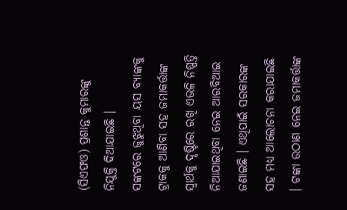(ସିଏଫଓ) ପ୍ରଶାନ୍ତ କୁମାରଙ୍କୁ ନିଯୁକ୍ତି ଦିଆଯାଇଛି ।
ସଙ୍କଟରେ ଜୁଝୁଥିବା ୟସ ବ୍ୟାଙ୍କକୁ ଟ୍ରାକକୁ ଆଣିବା ସହ ଜମାକର୍ତ୍ତାଙ୍କ ସ୍ବାର୍ଥକୁ ଦୃଷ୍ଟିରେ ରଖି ଏଭଳି ନିଷ୍ପତ୍ତି ନିଆଯାଇଥିବା ନେଇ ଆରବିଆଇ ଜଣାଇଛି । ଏଥିପାଇଁ ସରକାରଙ୍କ ସହ ମଧ୍ୟ ଆଲୋଚନା କରାଯାଇଛି । ଟଙ୍କା ଉଠାଣ ନେଇ ଜମାକର୍ତ୍ତାଙ୍କ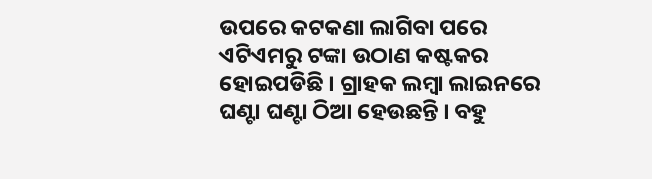ଉପରେ କଟକଣା ଲାଗିବା ପରେ ଏଟିଏମରୁ ଟଙ୍କା ଉଠାଣ କଷ୍ଟକର ହୋଇପଡିଛି । ଗ୍ରାହକ ଲମ୍ବା ଲାଇନରେ ଘଣ୍ଟା ଘଣ୍ଟା ଠିଆ ହେଉଛନ୍ତି । ବହୁ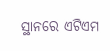ସ୍ଥାନରେ ଏଟିଏମ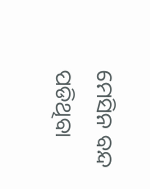ମେସିନ ବନ୍ଦ ପଡିଥିବା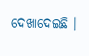ଦେଖାଦେଇଛି ।